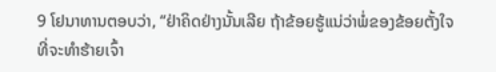9 ໂຢນາທານຕອບວ່າ, “ຢ່າຄິດຢ່າງນັ້ນເລີຍ ຖ້າຂ້ອຍຮູ້ແນ່ວ່າພໍ່ຂອງຂ້ອຍຕັ້ງໃຈທີ່ຈະທຳຮ້າຍເຈົ້າ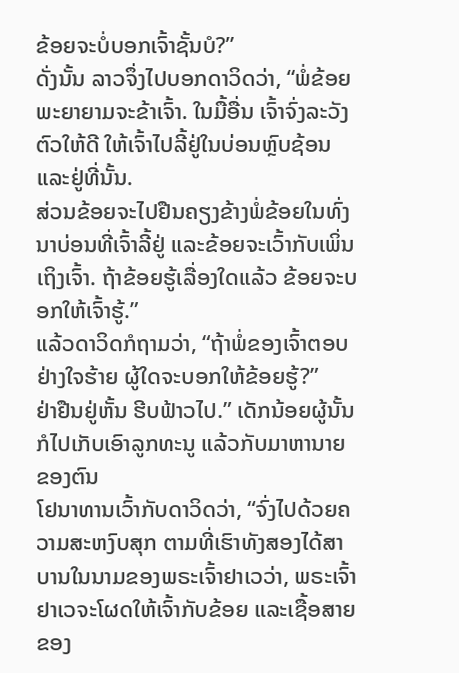ຂ້ອຍຈະບໍ່ບອກເຈົ້າຊັ້ນບໍ?”
ດັ່ງນັ້ນ ລາວຈຶ່ງໄປບອກດາວິດວ່າ, “ພໍ່ຂ້ອຍພະຍາຍາມຈະຂ້າເຈົ້າ. ໃນມື້ອື່ນ ເຈົ້າຈົ່ງລະວັງຕົວໃຫ້ດີ ໃຫ້ເຈົ້າໄປລີ້ຢູ່ໃນບ່ອນຫຼົບຊ້ອນແລະຢູ່ທີ່ນັ້ນ.
ສ່ວນຂ້ອຍຈະໄປຢືນຄຽງຂ້າງພໍ່ຂ້ອຍໃນທົ່ງນາບ່ອນທີ່ເຈົ້າລີ້ຢູ່ ແລະຂ້ອຍຈະເວົ້າກັບເພິ່ນເຖິງເຈົ້າ. ຖ້າຂ້ອຍຮູ້ເລື່ອງໃດແລ້ວ ຂ້ອຍຈະບອກໃຫ້ເຈົ້າຮູ້.”
ແລ້ວດາວິດກໍຖາມວ່າ, “ຖ້າພໍ່ຂອງເຈົ້າຕອບຢ່າງໃຈຮ້າຍ ຜູ້ໃດຈະບອກໃຫ້ຂ້ອຍຮູ້?”
ຢ່າຢືນຢູ່ຫັ້ນ ຮີບຟ້າວໄປ.” ເດັກນ້ອຍຜູ້ນັ້ນກໍໄປເກັບເອົາລູກທະນູ ແລ້ວກັບມາຫານາຍຂອງຕົນ
ໂຢນາທານເວົ້າກັບດາວິດວ່າ, “ຈົ່ງໄປດ້ວຍຄວາມສະຫງົບສຸກ ຕາມທີ່ເຮົາທັງສອງໄດ້ສາບານໃນນາມຂອງພຣະເຈົ້າຢາເວວ່າ, ພຣະເຈົ້າຢາເວຈະໂຜດໃຫ້ເຈົ້າກັບຂ້ອຍ ແລະເຊື້ອສາຍຂອງ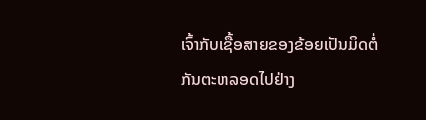ເຈົ້າກັບເຊື້ອສາຍຂອງຂ້ອຍເປັນມິດຕໍ່ກັນຕະຫລອດໄປຢ່າງ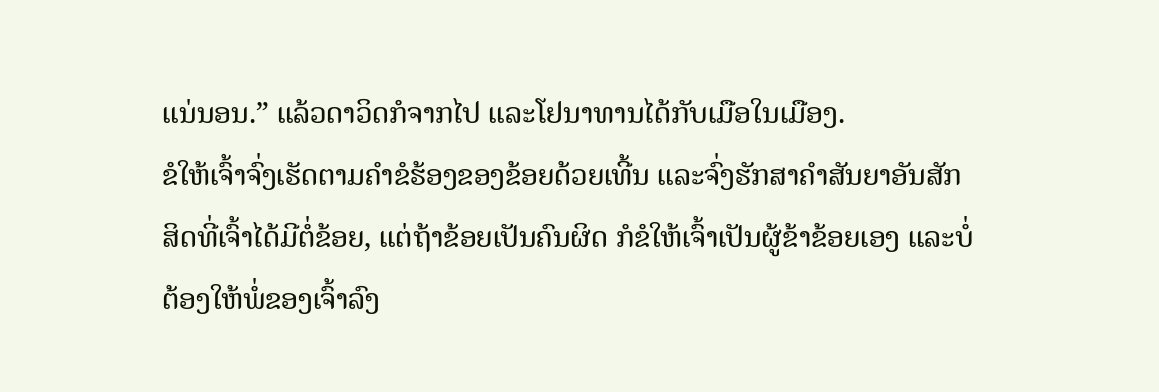ແນ່ນອນ.” ແລ້ວດາວິດກໍຈາກໄປ ແລະໂຢນາທານໄດ້ກັບເມືອໃນເມືອງ.
ຂໍໃຫ້ເຈົ້າຈົ່ງເຮັດຕາມຄຳຂໍຮ້ອງຂອງຂ້ອຍດ້ວຍເທີ້ນ ແລະຈົ່ງຮັກສາຄຳສັນຍາອັນສັກສິດທີ່ເຈົ້າໄດ້ມີຕໍ່ຂ້ອຍ, ແຕ່ຖ້າຂ້ອຍເປັນຄົນຜິດ ກໍຂໍໃຫ້ເຈົ້າເປັນຜູ້ຂ້າຂ້ອຍເອງ ແລະບໍ່ຕ້ອງໃຫ້ພໍ່ຂອງເຈົ້າລົງ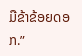ມືຂ້າຂ້ອຍດອກ.”